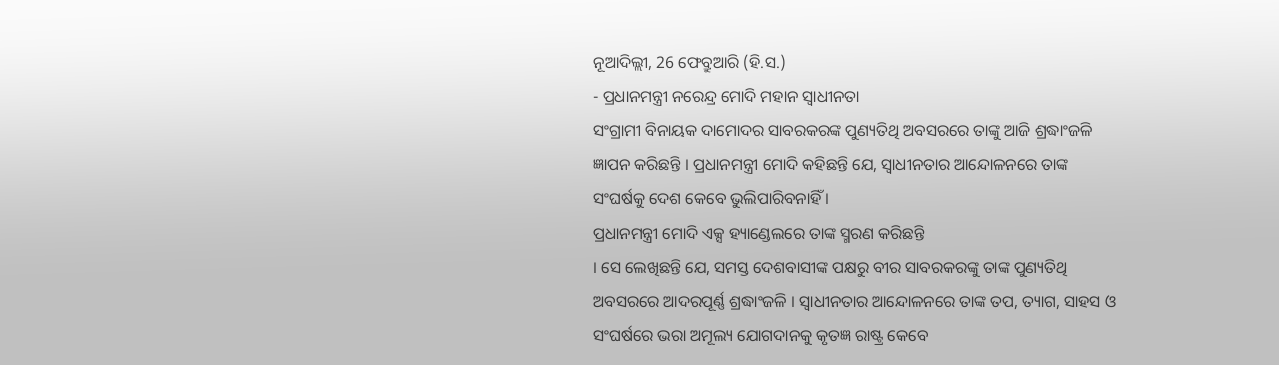ନୂଆଦିଲ୍ଲୀ, 26 ଫେବ୍ରୁଆରି (ହି.ସ.)
- ପ୍ରଧାନମନ୍ତ୍ରୀ ନରେନ୍ଦ୍ର ମୋଦି ମହାନ ସ୍ୱାଧୀନତା
ସଂଗ୍ରାମୀ ବିନାୟକ ଦାମୋଦର ସାବରକରଙ୍କ ପୁଣ୍ୟତିଥି ଅବସରରେ ତାଙ୍କୁ ଆଜି ଶ୍ରଦ୍ଧାଂଜଳି
ଜ୍ଞାପନ କରିଛନ୍ତି । ପ୍ରଧାନମନ୍ତ୍ରୀ ମୋଦି କହିଛନ୍ତି ଯେ, ସ୍ୱାଧୀନତାର ଆନ୍ଦୋଳନରେ ତାଙ୍କ
ସଂଘର୍ଷକୁ ଦେଶ କେବେ ଭୁଲିପାରିବନାହିଁ ।
ପ୍ରଧାନମନ୍ତ୍ରୀ ମୋଦି ଏକ୍ସ ହ୍ୟାଣ୍ଡେଲରେ ତାଙ୍କ ସ୍ମରଣ କରିଛନ୍ତି
। ସେ ଲେଖିଛନ୍ତି ଯେ, ସମସ୍ତ ଦେଶବାସୀଙ୍କ ପକ୍ଷରୁ ବୀର ସାବରକରଙ୍କୁ ତାଙ୍କ ପୁଣ୍ୟତିଥି
ଅବସରରେ ଆଦରପୂର୍ଣ୍ଣ ଶ୍ରଦ୍ଧାଂଜଳି । ସ୍ୱାଧୀନତାର ଆନ୍ଦୋଳନରେ ତାଙ୍କ ତପ, ତ୍ୟାଗ, ସାହସ ଓ
ସଂଘର୍ଷରେ ଭରା ଅମୂଲ୍ୟ ଯୋଗଦାନକୁ କୃତଜ୍ଞ ରାଷ୍ଟ୍ର କେବେ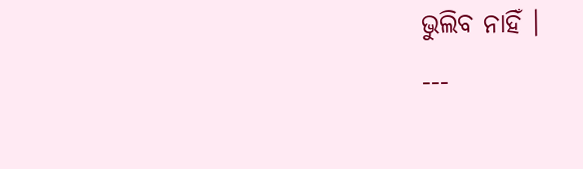ଭୁଲିବ ନାହିଁ ।
---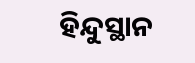ହିନ୍ଦୁସ୍ଥାନ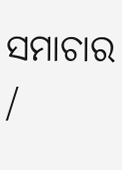ସମାଚାର /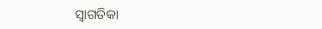ସ୍ୱାଗତିକା